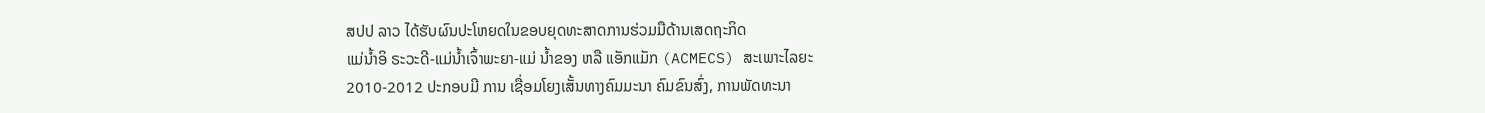ສປປ ລາວ ໄດ້ຮັບຜົນປະໂຫຍດໃນຂອບຍຸດທະສາດການຮ່ວມມືດ້ານເສດຖະກິດ
ແມ່ນ້ຳອິ ຣະວະດີ-ແມ່ນ້ຳເຈົ້າພະຍາ-ແມ່ ນ້ຳຂອງ ຫລື ແອັກແມັກ (ACMECS) ສະເພາະໄລຍະ
2010-2012 ປະກອບມີ ການ ເຊື່ອມໂຍງເສັ້ນທາງຄົມມະນາ ຄົມຂົນສົ່ງ, ການພັດທະນາ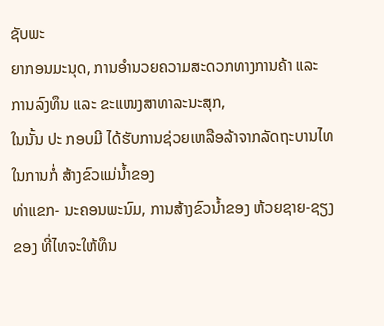ຊັບພະ
ຍາກອນມະນຸດ, ການອຳນວຍຄວາມສະດວກທາງການຄ້າ ແລະ ການລົງທຶນ ແລະ ຂະແໜງສາທາລະນະສຸກ,
ໃນນັ້ນ ປະ ກອບມີ ໄດ້ຮັບການຊ່ວຍເຫລືອລ້າຈາກລັດຖະບານໄທໃນການກໍ່ ສ້າງຂົວແມ່ນ້ຳຂອງ
ທ່າແຂກ- ນະຄອນພະນົມ, ການສ້າງຂົວນ້ຳຂອງ ຫ້ວຍຊາຍ-ຊຽງຂອງ ທີ່ໄທຈະໃຫ້ທຶນ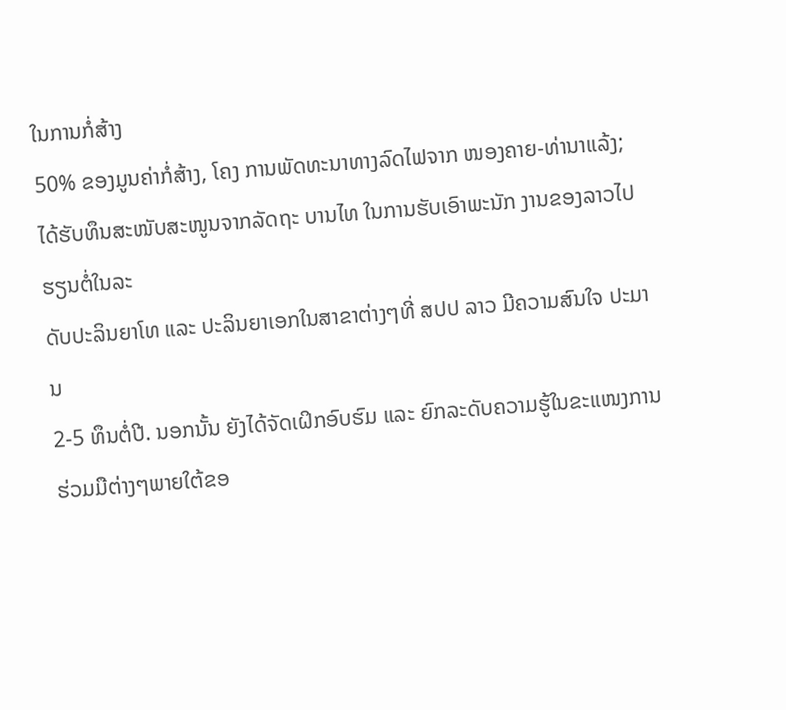ໃນການກໍ່ສ້າງ
50% ຂອງມູນຄ່າກໍ່ສ້າງ, ໂຄງ ການພັດທະນາທາງລົດໄຟຈາກ ໜອງຄາຍ-ທ່ານາແລ້ງ;
ໄດ້ຮັບທຶນສະໜັບສະໜູນຈາກລັດຖະ ບານໄທ ໃນການຮັບເອົາພະນັກ ງານຂອງລາວໄປຮຽນຕໍ່ໃນລະ
ດັບປະລິນຍາໂທ ແລະ ປະລິນຍາເອກໃນສາຂາຕ່າງໆທີ່ ສປປ ລາວ ມີຄວາມສົນໃຈ ປະມານ
2-5 ທຶນຕໍ່ປີ. ນອກນັ້ນ ຍັງໄດ້ຈັດເຝິກອົບຮົມ ແລະ ຍົກລະດັບຄວາມຮູ້ໃນຂະແໜງການຮ່ວມມືຕ່າງໆພາຍໃຕ້ຂອ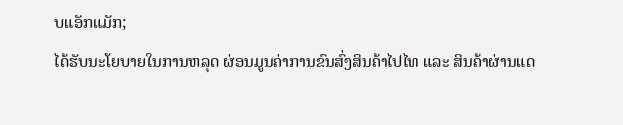ບແອັກແມັກ;
ໄດ້ຮັບນະໂຍບາຍໃນການຫລຸດ ຜ່ອນມູນຄ່າການຂົນສົ່ງສິນຄ້າໄປໄທ ແລະ ສິນຄ້າຜ່ານແດ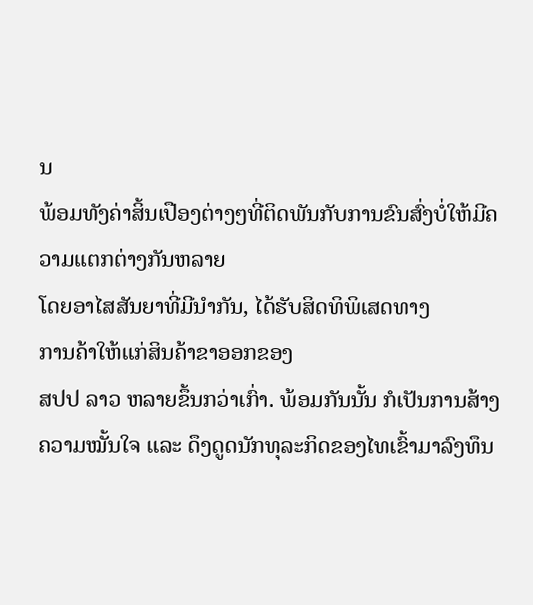ນ
ພ້ອມທັງຄ່າສິ້ນເປືອງຕ່າງໆທີ່ຕິດພັນກັບການຂົນສົ່ງບໍ່ໃຫ້ມີຄວາມແຕກຕ່າງກັນຫລາຍ
ໂດຍອາໄສສັນຍາທີ່ມີນຳກັນ, ໄດ້ຮັບສິດທິພິເສດທາງ
ການຄ້າໃຫ້ແກ່ສິນຄ້າຂາອອກຂອງ
ສປປ ລາວ ຫລາຍຂຶ້ນກວ່າເກົ່າ. ພ້ອມກັນນັ້ນ ກໍເປັນການສ້າງຄວາມໝັ້ນໃຈ ແລະ ດຶງດູດນັກທຸລະກິດຂອງໄທເຂົ້າມາລົງທຶນ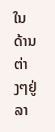ໃນດ້ານຕ່າງໆຢູ່ລາ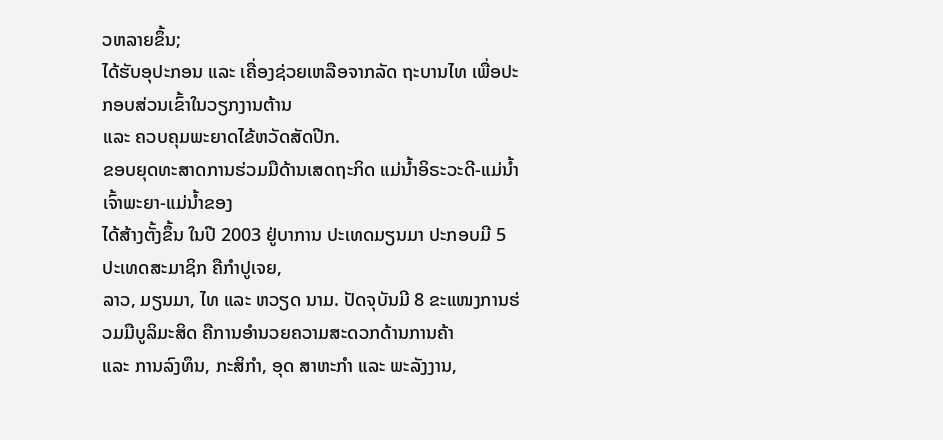ວຫລາຍຂຶ້ນ;
ໄດ້ຮັບອຸປະກອນ ແລະ ເຄື່ອງຊ່ວຍເຫລືອຈາກລັດ ຖະບານໄທ ເພື່ອປະກອບສ່ວນເຂົ້າໃນວຽກງານຕ້ານ
ແລະ ຄວບຄຸມພະຍາດໄຂ້ຫວັດສັດປີກ.
ຂອບຍຸດທະສາດການຮ່ວມມືດ້ານເສດຖະກິດ ແມ່ນ້ຳອິຣະວະດີ-ແມ່ນ້ຳເຈົ້າພະຍາ-ແມ່ນ້ຳຂອງ
ໄດ້ສ້າງຕັ້ງຂຶ້ນ ໃນປີ 2003 ຢູ່ບາການ ປະເທດມຽນມາ ປະກອບມີ 5 ປະເທດສະມາຊິກ ຄືກຳປູເຈຍ,
ລາວ, ມຽນມາ, ໄທ ແລະ ຫວຽດ ນາມ. ປັດຈຸບັນມີ 8 ຂະແໜງການຮ່ວມມືບູລິມະສິດ ຄືການອຳນວຍຄວາມສະດວກດ້ານການຄ້າ
ແລະ ການລົງທຶນ, ກະສິກຳ, ອຸດ ສາຫະກຳ ແລະ ພະລັງງານ,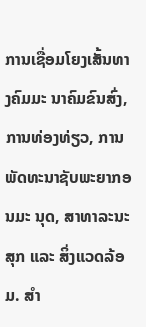ການເຊື່ອມໂຍງເສັ້ນທາງຄົມມະ ນາຄົມຂົນສົ່ງ,
ການທ່ອງທ່ຽວ, ການພັດທະນາຊັບພະຍາກອນມະ ນຸດ, ສາທາລະນະສຸກ ແລະ ສິ່ງແວດລ້ອມ. ສຳ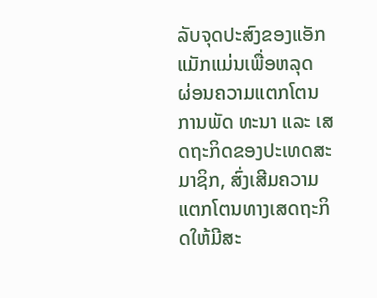ລັບຈຸດປະສົງຂອງແອັກແມັກແມ່ນເພື່ອຫລຸດ
ຜ່ອນຄວາມແຕກໂຕນການພັດ ທະນາ ແລະ ເສດຖະກິດຂອງປະເທດສະມາຊິກ, ສົ່ງເສີມຄວາມແຕກໂຕນທາງເສດຖະກິດໃຫ້ມີສະ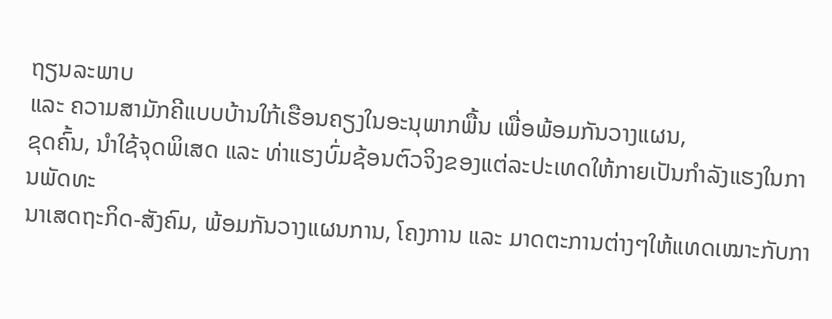ຖຽນລະພາບ
ແລະ ຄວາມສາມັກຄີແບບບ້ານໃກ້ເຮືອນຄຽງໃນອະນຸພາກພື້ນ ເພື່ອພ້ອມກັນວາງແຜນ,
ຂຸດຄົ້ນ, ນຳໃຊ້ຈຸດພິເສດ ແລະ ທ່າແຮງບົ່ມຊ້ອນຕົວຈິງຂອງແຕ່ລະປະເທດໃຫ້ກາຍເປັນກຳລັງແຮງໃນການພັດທະ
ນາເສດຖະກິດ-ສັງຄົມ, ພ້ອມກັນວາງແຜນການ, ໂຄງການ ແລະ ມາດຕະການຕ່າງໆໃຫ້ແທດເໝາະກັບກາ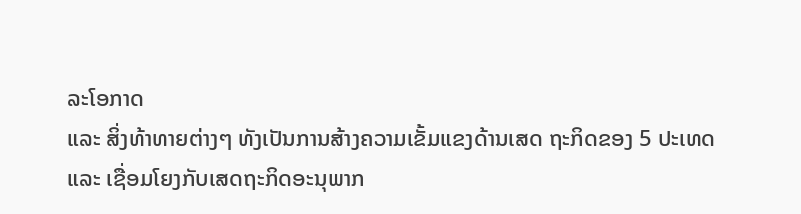ລະໂອກາດ
ແລະ ສິ່ງທ້າທາຍຕ່າງໆ ທັງເປັນການສ້າງຄວາມເຂັ້ມແຂງດ້ານເສດ ຖະກິດຂອງ 5 ປະເທດ
ແລະ ເຊື່ອມໂຍງກັບເສດຖະກິດອະນຸພາກ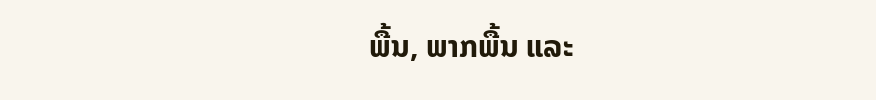ພື້ນ, ພາກພື້ນ ແລະ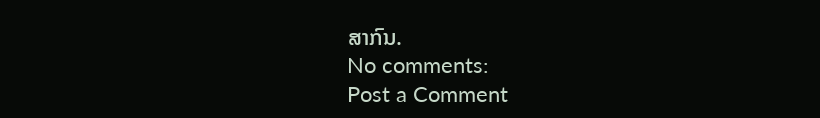ສາກົນ.
No comments:
Post a Comment